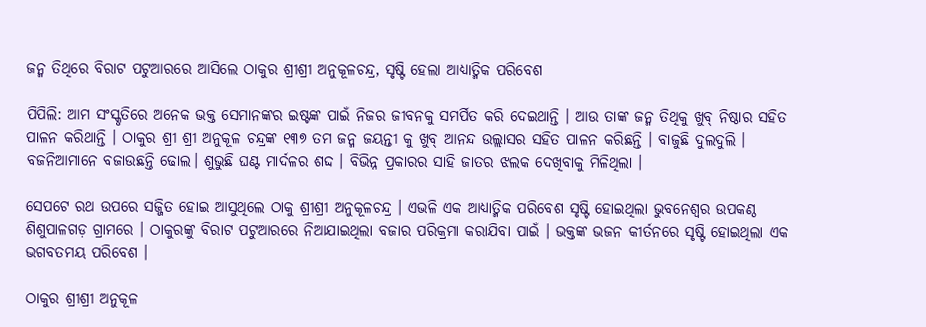ଜନ୍ମ ତିଥିରେ ବିରାଟ ପଟୁଆରରେ ଆସିଲେ ଠାକୁର ଶ୍ରୀଶ୍ରୀ ଅନୁକୂଳଚନ୍ଦ୍ର, ସୃଷ୍ଟି ହେଲା ଆଧ୍ୟାତ୍ମିକ ପରିବେଶ

ପିପିଲି: ଆମ ସଂସ୍କୃତିରେ ଅନେକ ଭକ୍ତ ସେମାନଙ୍କର ଇଷ୍ଟଙ୍କ ପାଇଁ ନିଜର ଜୀବନକୁ ସମର୍ପିତ କରି ଦେଇଥାନ୍ତି । ଆଉ ତାଙ୍କ ଜନ୍ମ ତିଥିକୁ ଖୁବ୍ ନିଷ୍ଠାର ସହିତ ପାଳନ କରିଥାନ୍ତି । ଠାକୁର ଶ୍ରୀ ଶ୍ରୀ ଅନୁକୂଳ ଚନ୍ଦ୍ରଙ୍କ ୧୩୭ ତମ ଜନ୍ମ ଜୟନ୍ତୀ କୁ ଖୁବ୍ ଆନନ୍ଦ ଉଲ୍ଲାସର ସହିତ ପାଳନ କରିଛନ୍ତି । ବାଜୁଛି ଦୁଲଦୁଲି । ବଜନିଆମାନେ ବଜାଉଛନ୍ତି ଢୋଲ। ଶୁଭୁଛି ଘଣ୍ଟ ମାର୍ଦଳର ଶଦ୍ଦ । ବିଭିନ୍ନ ପ୍ରକାରର ସାହି ଜାତର ଝଲକ ଦେଖିବାକୁ ମିଳିଥିଲା ।

ସେପଟେ ରଥ ଉପରେ ସଜ୍ଜିତ ହୋଇ ଆସୁଥିଲେ ଠାକୁ ଶ୍ରୀଶ୍ରୀ ଅନୁକୂଳଚନ୍ଦ୍ର । ଏଭଳି ଏକ ଆଧ୍ୟାତ୍ମିକ ପରିବେଶ ସୃଷ୍ଟି ହୋଇଥିଲା ଭୁବନେଶ୍ଵର ଉପକଣ୍ଠ ଶିଶୁପାଳଗଡ଼ ଗ୍ରାମରେ । ଠାକୁରଙ୍କୁ ବିରାଟ ପଟୁଆରରେ ନିଆଯାଇଥିଲା ବଜାର ପରିକ୍ରମା କରାଯିବା ପାଇଁ । ଭକ୍ତଙ୍କ ଭଜନ କୀର୍ତନରେ ସୃଷ୍ଟି ହୋଇଥିଲା ଏକ ଭଗବତମୟ ପରିବେଶ ।

ଠାକୁର ଶ୍ରୀଶ୍ରୀ ଅନୁକୂଳ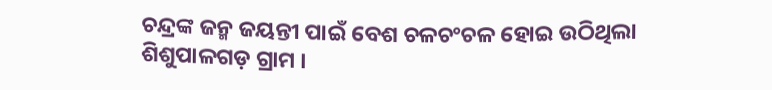ଚନ୍ଦ୍ରଙ୍କ ଜନ୍ମ ଜୟନ୍ତୀ ପାଇଁ ବେଶ ଚଳଚଂଚଳ ହୋଇ ଉଠିଥିଲା ଶିଶୁପାଳଗଡ଼ ଗ୍ରାମ ।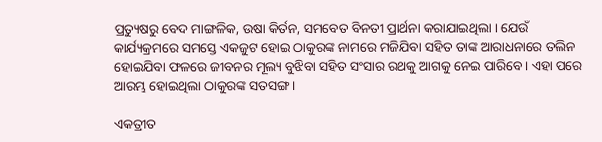ପ୍ରତ୍ୟୁଷରୁ ବେଦ ମାଙ୍ଗଳିକ, ଉଷା କିର୍ତନ, ସମବେତ ବିନତୀ ପ୍ରାର୍ଥନା କରାଯାଇଥିଲା । ଯେଉଁ କାର୍ଯ୍ୟକ୍ରମରେ ସମସ୍ତେ ଏକଜୁଟ ହୋଇ ଠାକୁରଙ୍କ ନାମରେ ମଜିଯିବା ସହିତ ତାଙ୍କ ଆରାଧନାରେ ତଲିନ ହୋଇଯିବା ଫଳରେ ଜୀବନର ମୂଲ୍ୟ ବୁଝିବା ସହିତ ସଂସାର ରଥକୁ ଆଗକୁ ନେଇ ପାରିବେ । ଏହା ପରେ ଆରମ୍ଭ ହୋଇଥିଲା ଠାକୁରଙ୍କ ସତସଙ୍ଗ ।

ଏକତ୍ରୀତ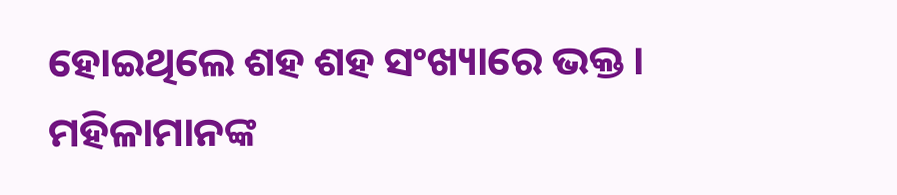ହୋଇଥିଲେ ଶହ ଶହ ସଂଖ୍ୟାରେ ଭକ୍ତ । ମହିଳାମାନଙ୍କ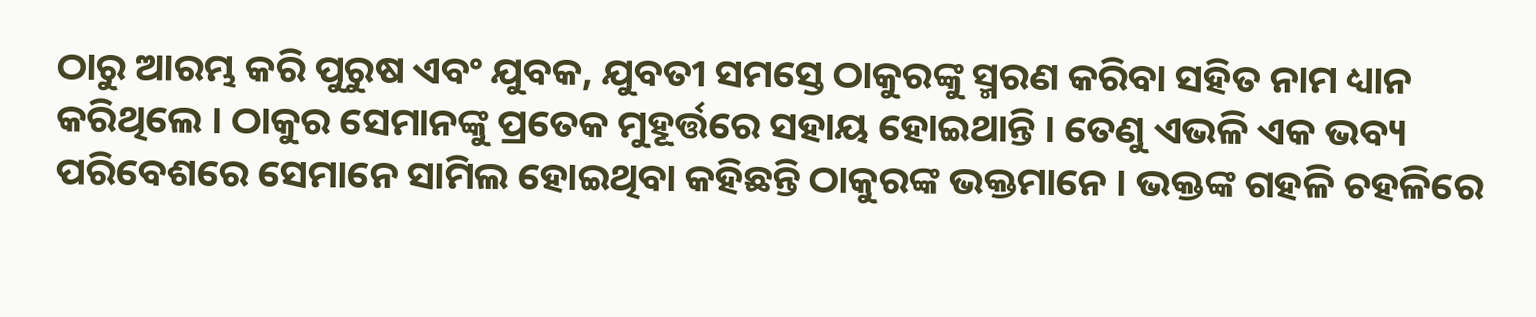ଠାରୁ ଆରମ୍ଭ କରି ପୁରୁଷ ଏବଂ ଯୁବକ, ଯୁବତୀ ସମସ୍ତେ ଠାକୁରଙ୍କୁ ସ୍ମରଣ କରିବା ସହିତ ନାମ ଧ୍ୟାନ କରିଥିଲେ । ଠାକୁର ସେମାନଙ୍କୁ ପ୍ରତେକ ମୁହୂର୍ତ୍ତରେ ସହାୟ ହୋଇଥାନ୍ତି । ତେଣୁ ଏଭଳି ଏକ ଭବ୍ୟ ପରିବେଶରେ ସେମାନେ ସାମିଲ ହୋଇଥିବା କହିଛନ୍ତି ଠାକୁରଙ୍କ ଭକ୍ତମାନେ । ଭକ୍ତଙ୍କ ଗହଳି ଚହଳିରେ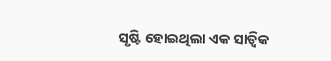ସୃଷ୍ଟି ହୋଇଥିଲା ଏକ ସାତ୍ଵିକ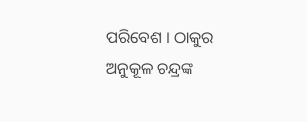ପରିବେଶ । ଠାକୁର ଅନୁକୂଳ ଚନ୍ଦ୍ରଙ୍କ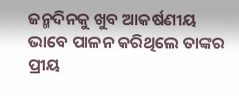ଜନ୍ମଦିନକୁ ଖୁବ ଆକର୍ଷଣୀୟ ଭାବେ ପାଳନ କରିଥିଲେ ତାଙ୍କର ପ୍ରୀୟ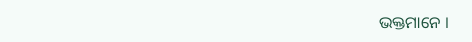ଭକ୍ତମାନେ ।